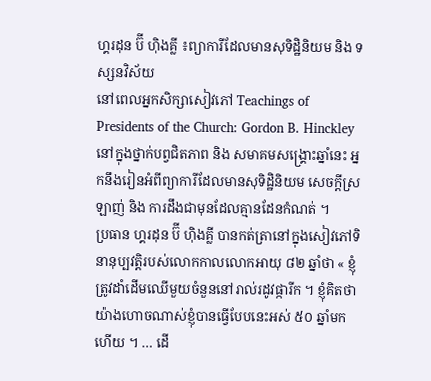ហ្គរដុន ប៊ី ហ៊ិងគ្លី ៖ព្យាការីដែលមានសុទិដ្ឋិនិយម និង ទស្សនវិស័យ
នៅពេលអ្នកសិក្សាសៀវភៅ Teachings of Presidents of the Church: Gordon B. Hinckley នៅក្នុងថ្នាក់បព្វជិតភាព និង សមាគមសង្គ្រោះឆ្នាំនេះ អ្នកនឹងរៀនអំពីព្យាការីដែលមានសុទិដ្ឋិនិយម សេចក្តីស្រឡាញ់ និង ការដឹងជាមុនដែលគ្មានដែនកំណត់ ។
ប្រធាន ហ្គរដុន ប៊ី ហ៊ិងគ្លី បានកត់ត្រានៅក្នុងសៀវភៅទិនានុប្បវត្តិរបស់លោកកាលលោកអាយុ ៨២ ឆ្នាំថា « ខ្ញុំត្រូវដាំដើមឈើមួយចំនួននៅរាល់រដូវផ្ការីក ។ ខ្ញុំគិតថា យ៉ាងហោចណាស់ខ្ញុំបានធ្វើបែបនេះអស់ ៥០ ឆ្នាំមកហើយ ។ … ដើ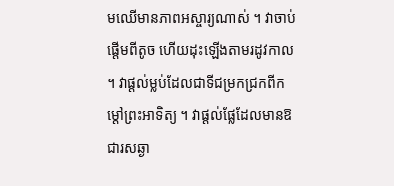មឈើមានភាពអស្ចារ្យណាស់ ។ វាចាប់ផ្តើមពីតូច ហើយដុះឡើងតាមរដូវកាល ។ វាផ្តល់ម្លប់ដែលជាទីជម្រកជ្រកពីកម្តៅព្រះអាទិត្យ ។ វាផ្តល់ផ្លែដែលមានឱជារសឆ្ងា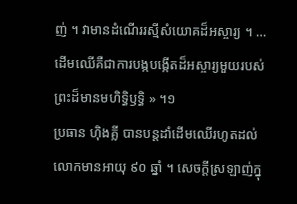ញ់ ។ វាមានដំណើររស្មីសំយោគដ៏អស្ចារ្យ ។ … ដើមឈើគឺជាការបង្កបង្កើតដ៏អស្ចារ្យមួយរបស់ព្រះដ៏មានមហិទ្ធិឫទ្ធិ » ។១
ប្រធាន ហ៊ិងគ្លី បានបន្ដដាំដើមឈើរហូតដល់លោកមានអាយុ ៩០ ឆ្នាំ ។ សេចក្តីស្រឡាញ់ក្នុ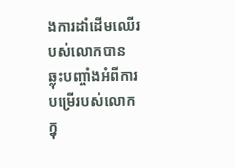ងការដាំដើមឈើរបស់លោកបានឆ្លុះបញ្ចាំងអំពីការបម្រើរបស់លោក ក្នុ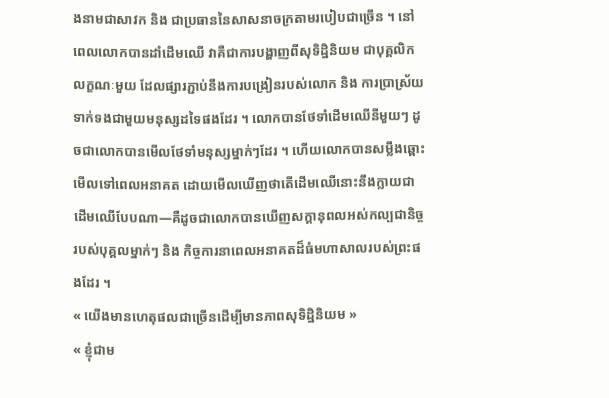ងនាមជាសាវក និង ជាប្រធាននៃសាសនាចក្រតាមរបៀបជាច្រើន ។ នៅពេលលោកបានដាំដើមឈើ វាគឺជាការបង្ហាញពីសុទិដ្ឋិនិយម ជាបុគ្គលិកលក្ខណៈមួយ ដែលផ្សារភ្ជាប់នឹងការបង្រៀនរបស់លោក និង ការប្រាស្រ័យទាក់ទងជាមួយមនុស្សដទៃផងដែរ ។ លោកបានថែទាំដើមឈើនីមួយៗ ដូចជាលោកបានមើលថែទាំមនុស្សម្នាក់ៗដែរ ។ ហើយលោកបានសម្លឹងឆ្ពោះមើលទៅពេលអនាគត ដោយមើលឃើញថាតើដើមឈើនោះនឹងក្លាយជាដើមឈើបែបណា—គឺដូចជាលោកបានឃើញសក្តានុពលអស់កល្បជានិច្ចរបស់បុគ្គលម្នាក់ៗ និង កិច្ចការនាពេលអនាគតដ៏ធំមហាសាលរបស់ព្រះផងដែរ ។
« យើងមានហេតុផលជាច្រើនដើម្បីមានភាពសុទិដ្ឋិនិយម »
« ខ្ញុំជាម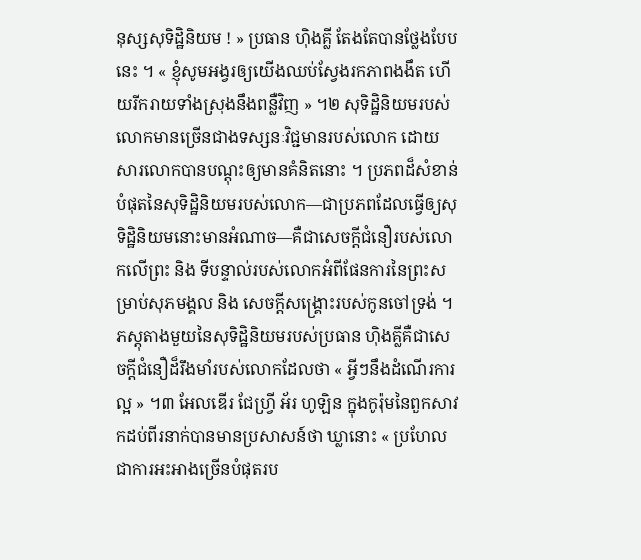នុស្សសុទិដ្ឋិនិយម ! » ប្រធាន ហ៊ិងគ្លី តែងតែបានថ្លែងបែបនេះ ។ « ខ្ញុំសូមអង្វរឲ្យយើងឈប់ស្វែងរកភាពងងឹត ហើយរីករាយទាំងស្រុងនឹងពន្លឺវិញ » ។២ សុទិដ្ឋិនិយមរបស់លោកមានច្រើនជាងទស្សនៈវិជ្ជមានរបស់លោក ដោយសារលោកបានបណ្តុះឲ្យមានគំនិតនោះ ។ ប្រភពដ៏សំខាន់បំផុតនៃសុទិដ្ឋិនិយមរបស់លោក—ជាប្រភពដែលធ្វើឲ្យសុទិដ្ឋិនិយមនោះមានអំណាច—គឺជាសេចក្តីជំនឿរបស់លោកលើព្រះ និង ទីបន្ទាល់របស់លោកអំពីផែនការនៃព្រះសម្រាប់សុភមង្គល និង សេចក្តីសង្គ្រោះរបស់កូនចៅទ្រង់ ។
ភស្តុតាងមួយនៃសុទិដ្ឋិនិយមរបស់ប្រធាន ហ៊ិងគ្លីគឺជាសេចក្តីជំនឿដ៏រឹងមាំរបស់លោកដែលថា « អ្វីៗនឹងដំណើរការល្អ » ។៣ អែលឌើរ ជែហ្វ្រី អ័រ ហូឡិន ក្នុងកូរ៉ុមនៃពួកសាវកដប់ពីរនាក់បានមានប្រសាសន៍ថា ឃ្លានោះ « ប្រហែលជាការអះអាងច្រើនបំផុតរប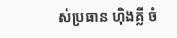ស់ប្រធាន ហ៊ិងគ្លី ចំ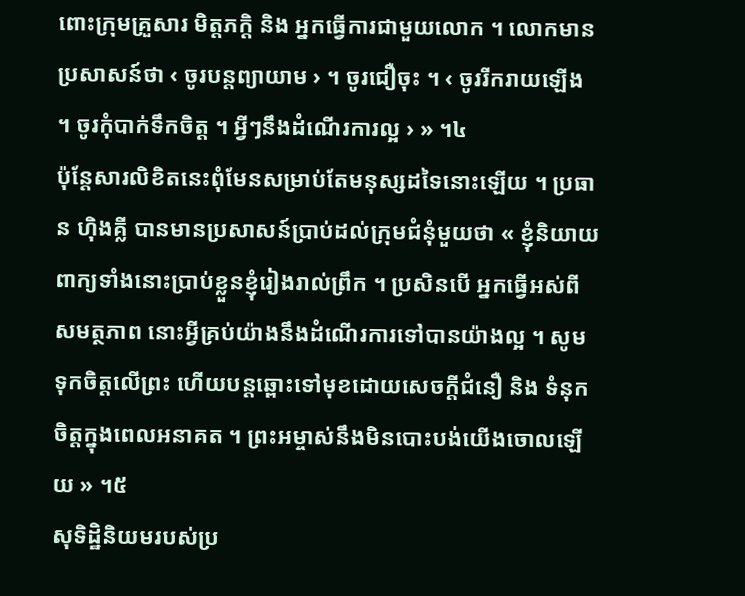ពោះក្រុមគ្រួសារ មិត្តភក្ដិ និង អ្នកធ្វើការជាមួយលោក ។ លោកមានប្រសាសន៍ថា ‹ ចូរបន្តព្យាយាម › ។ ចូរជឿចុះ ។ ‹ ចូររីករាយឡើង ។ ចូរកុំបាក់ទឹកចិត្ត ។ អ្វីៗនឹងដំណើរការល្អ › » ។៤
ប៉ុន្តែសារលិខិតនេះពុំមែនសម្រាប់តែមនុស្សដទៃនោះឡើយ ។ ប្រធាន ហ៊ិងគ្លី បានមានប្រសាសន៍ប្រាប់ដល់ក្រុមជំនុំមួយថា « ខ្ញុំនិយាយពាក្យទាំងនោះប្រាប់ខ្លួនខ្ញុំរៀងរាល់ព្រឹក ។ ប្រសិនបើ អ្នកធ្វើអស់ពីសមត្ថភាព នោះអ្វីគ្រប់យ៉ាងនឹងដំណើរការទៅបានយ៉ាងល្អ ។ សូមទុកចិត្តលើព្រះ ហើយបន្តឆ្ពោះទៅមុខដោយសេចក្តីជំនឿ និង ទំនុកចិត្តក្នុងពេលអនាគត ។ ព្រះអម្ចាស់នឹងមិនបោះបង់យើងចោលឡើយ » ។៥
សុទិដ្ឋិនិយមរបស់ប្រ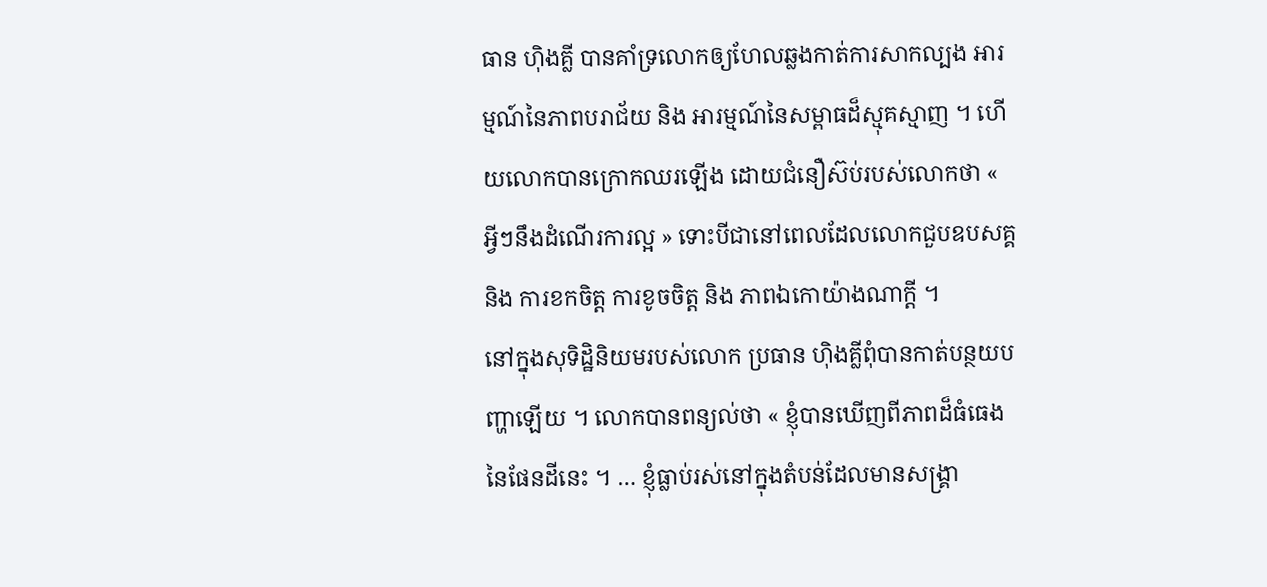ធាន ហ៊ិងគ្លី បានគាំទ្រលោកឲ្យហែលឆ្លងកាត់ការសាកល្បង អារម្មណ៍នៃភាពបរាជ័យ និង អារម្មណ៍នៃសម្ពាធដ៏ស្មុគស្មាញ ។ ហើយលោកបានក្រោកឈរឡើង ដោយជំនឿស៊ប់របស់លោកថា « អ្វីៗនឹងដំណើរការល្អ » ទោះបីជានៅពេលដែលលោកជួបឧបសគ្គ និង ការខកចិត្ត ការខូចចិត្ត និង ភាពឯកោយ៉ាងណាក្តី ។
នៅក្នុងសុទិដ្ឋិនិយមរបស់លោក ប្រធាន ហ៊ិងគ្លីពុំបានកាត់បន្ថយបញ្ហាឡើយ ។ លោកបានពន្យល់ថា « ខ្ញុំបានឃើញពីភាពដ៏ធំធេងនៃផែនដីនេះ ។ … ខ្ញុំធ្លាប់រស់នៅក្នុងតំបន់ដែលមានសង្គ្រា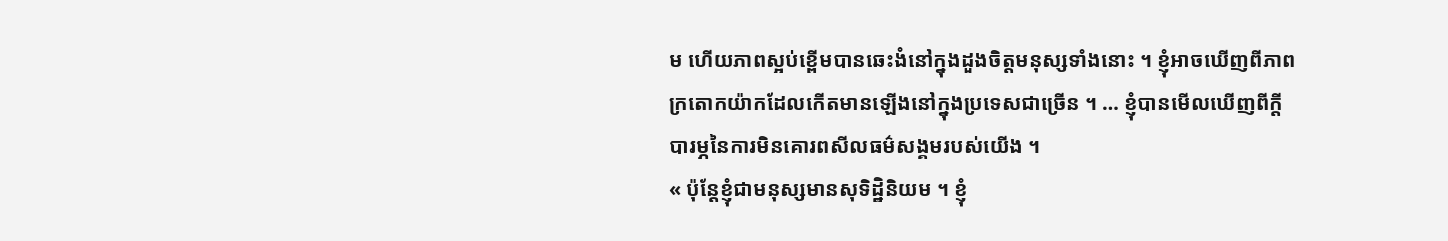ម ហើយភាពស្អប់ខ្ពើមបានឆេះងំនៅក្នុងដួងចិត្តមនុស្សទាំងនោះ ។ ខ្ញុំអាចឃើញពីភាពក្រតោកយ៉ាកដែលកើតមានឡើងនៅក្នុងប្រទេសជាច្រើន ។ … ខ្ញុំបានមើលឃើញពីក្តីបារម្ភនៃការមិនគោរពសីលធម៌សង្គមរបស់យើង ។
« ប៉ុន្តែខ្ញុំជាមនុស្សមានសុទិដ្ឋិនិយម ។ ខ្ញុំ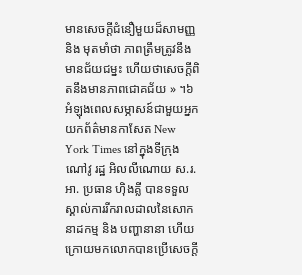មានសេចក្តីជំនឿមួយដ៏សាមញ្ញ និង មុតមាំថា ភាពត្រឹមត្រូវនឹងមានជ័យជម្នះ ហើយថាសេចក្តីពិតនឹងមានភាពជោគជ័យ » ។៦
អំឡុងពេលសម្ភាសន៍ជាមួយអ្នកយកព័ត៌មានកាសែត New York Times នៅក្នុងទីក្រុង ណៅវូ រដ្ឋ អិលលីណោយ ស.រ.អា. ប្រធាន ហ៊ិងគ្លី បានទទួលស្គាល់ការរីករាលដាលនៃសោកនាដកម្ម និង បញ្ហានានា ហើយក្រោយមកលោកបានប្រើសេចក្តី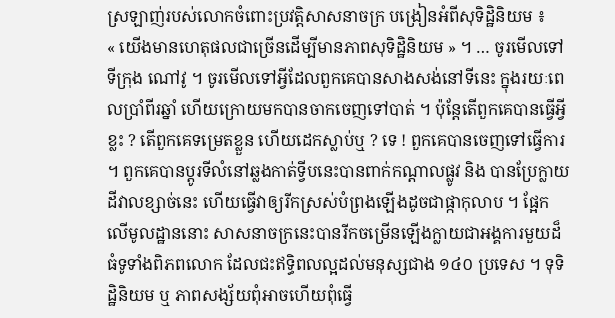ស្រឡាញ់របស់លោកចំពោះប្រវត្តិសាសនាចក្រ បង្រៀនអំពីសុទិដ្ឋិនិយម ៖
« យើងមានហេតុផលជាច្រើនដើម្បីមានភាពសុទិដ្ឋិនិយម » ។ … ចូរមើលទៅទីក្រុង ណៅវូ ។ ចូរមើលទៅអ្វីដែលពួកគេបានសាងសង់នៅទីនេះ ក្នុងរយៈពេលប្រាំពីរឆ្នាំ ហើយក្រោយមកបានចាកចេញទៅបាត់ ។ ប៉ុន្តែតើពួកគេបានធ្វើអ្វីខ្លះ ? តើពួកគេទម្រេតខ្លួន ហើយដេកស្លាប់ឬ ? ទេ ! ពួកគេបានចេញទៅធ្វើការ ។ ពួកគេបានប្តូរទីលំនៅឆ្លងកាត់ទ្វីបនេះបានពាក់កណ្តាលផ្លូវ និង បានប្រែក្លាយដីវាលខ្សាច់នេះ ហើយធ្វើវាឲ្យរីកស្រស់បំព្រងឡើងដូចជាផ្កាកុលាប ។ ផ្អែកលើមូលដ្ឋាននោះ សាសនាចក្រនេះបានរីកចម្រើនឡើងក្លាយជាអង្គការមួយដ៏ធំទូទាំងពិភពលោក ដែលជះឥទ្ធិពលល្អដល់មនុស្សជាង ១៤០ ប្រទេស ។ ទុទិដ្ឋិនិយម ឬ ភាពសង្ស័យពុំអាចហើយពុំធ្វើ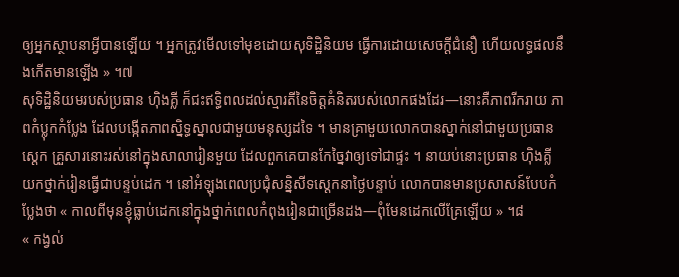ឲ្យអ្នកស្ថាបនាអ្វីបានឡើយ ។ អ្នកត្រូវមើលទៅមុខដោយសុទិដ្ឋិនិយម ធ្វើការដោយសេចក្តីជំនឿ ហើយលទ្ធផលនឹងកើតមានឡើង » ។៧
សុទិដ្ឋិនិយមរបស់ប្រធាន ហ៊ិងគ្លី ក៏ជះឥទ្ធិពលដល់ស្មារតីនៃចិត្តគំនិតរបស់លោកផងដែរ—នោះគឺភាពរីករាយ ភាពកំប្លុកកំប្លែង ដែលបង្កើតភាពស្និទ្ធស្នាលជាមួយមនុស្សដទៃ ។ មានគ្រាមួយលោកបានស្នាក់នៅជាមួយប្រធានស្តេក គ្រួសារនោះរស់នៅក្នុងសាលារៀនមួយ ដែលពួកគេបានកែច្នៃវាឲ្យទៅជាផ្ទះ ។ នាយប់នោះប្រធាន ហ៊ិងគ្លីយកថ្នាក់រៀនធ្វើជាបន្ទប់ដេក ។ នៅអំឡុងពេលប្រជុំសន្និសីទស្តេកនាថ្ងៃបន្ទាប់ លោកបានមានប្រសាសន៍បែបកំប្លែងថា « កាលពីមុនខ្ញុំធ្លាប់ដេកនៅក្នុងថ្នាក់ពេលកំពុងរៀនជាច្រើនដង—ពុំមែនដេកលើគ្រែឡើយ » ។៨
« កង្វល់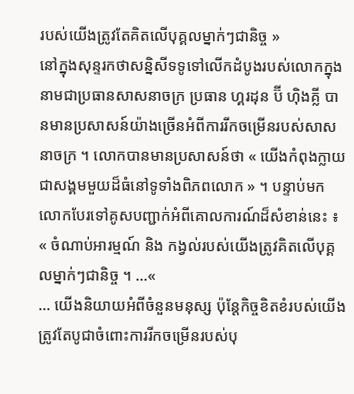របស់យើងត្រូវតែគិតលើបុគ្គលម្នាក់ៗជានិច្ច »
នៅក្នុងសុន្ទរកថាសន្និសីទទូទៅលើកដំបូងរបស់លោកក្នុងនាមជាប្រធានសាសនាចក្រ ប្រធាន ហ្គរដុន ប៊ី ហ៊ិងគ្លី បានមានប្រសាសន៍យ៉ាងច្រើនអំពីការរីកចម្រើនរបស់សាសនាចក្រ ។ លោកបានមានប្រសាសន៍ថា « យើងកំពុងក្លាយជាសង្គមមួយដ៏ធំនៅទូទាំងពិភពលោក » ។ បន្ទាប់មកលោកបែរទៅគូសបញ្ជាក់អំពីគោលការណ៍ដ៏សំខាន់នេះ ៖ « ចំណាប់អារម្មណ៍ និង កង្វល់របស់យើងត្រូវគិតលើបុគ្គលម្នាក់ៗជានិច្ច ។ …«
… យើងនិយាយអំពីចំនួនមនុស្ស ប៉ុន្តែកិច្ចខិតខំរបស់យើងត្រូវតែបូជាចំពោះការរីកចម្រើនរបស់បុ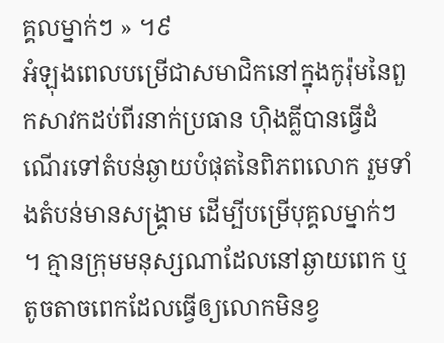គ្គលម្នាក់ៗ » ។៩
អំឡុងពេលបម្រើជាសមាជិកនៅក្នុងកូរ៉ុមនៃពួកសាវកដប់ពីរនាក់ប្រធាន ហ៊ិងគ្លីបានធ្វើដំណើរទៅតំបន់ឆ្ងាយបំផុតនៃពិភពលោក រួមទាំងតំបន់មានសង្គ្រាម ដើម្បីបម្រើបុគ្គលម្នាក់ៗ ។ គ្មានក្រុមមនុស្សណាដែលនៅឆ្ងាយពេក ឬ តូចតាចពេកដែលធ្វើឲ្យលោកមិនខ្វ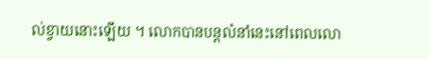ល់ខ្វាយនោះឡើយ ។ លោកបានបន្តលំនាំនេះនៅពេលលោ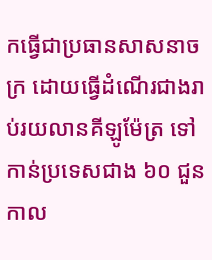កធ្វើជាប្រធានសាសនាចក្រ ដោយធ្វើដំណើរជាងរាប់រយលានគីឡូម៉ែត្រ ទៅកាន់ប្រទេសជាង ៦០ ជួនកាល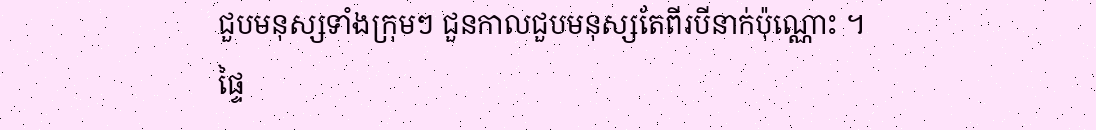ជួបមនុស្សទាំងក្រុមៗ ជួនកាលជួបមនុស្សតែពីរបីនាក់ប៉ុណ្ណោះ ។
ផ្ទៃ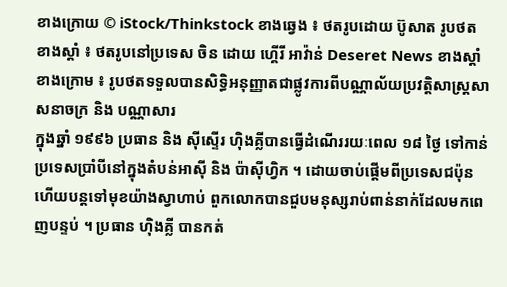ខាងក្រោយ © iStock/Thinkstock ខាងឆ្វេង ៖ ថតរូបដោយ ប៊ូសាត រូបថត ខាងស្តាំ ៖ ថតរូបនៅប្រទេស ចិន ដោយ ហ្គើរី អាវ៉ាន់ Deseret News ខាងស្តាំខាងក្រោម ៖ រូបថតទទួលបានសិទ្ធិអនុញ្ញាតជាផ្លូវការពីបណ្ណាល័យប្រវត្តិសាស្ត្រសាសនាចក្រ និង បណ្ណាសារ
ក្នុងឆ្នាំ ១៩៩៦ ប្រធាន និង ស៊ីស្ទើរ ហ៊ិងគ្លីបានធ្វើដំណើររយៈពេល ១៨ ថ្ងៃ ទៅកាន់ប្រទេសប្រាំបីនៅក្នុងតំបន់អាស៊ី និង ប៉ាស៊ីហ្វិក ។ ដោយចាប់ផ្តើមពីប្រទេសជប៉ុន ហើយបន្តទៅមុខយ៉ាងស្វាហាប់ ពួកលោកបានជួបមនុស្សរាប់ពាន់នាក់ដែលមកពេញបន្ទប់ ។ ប្រធាន ហ៊ិងគ្លី បានកត់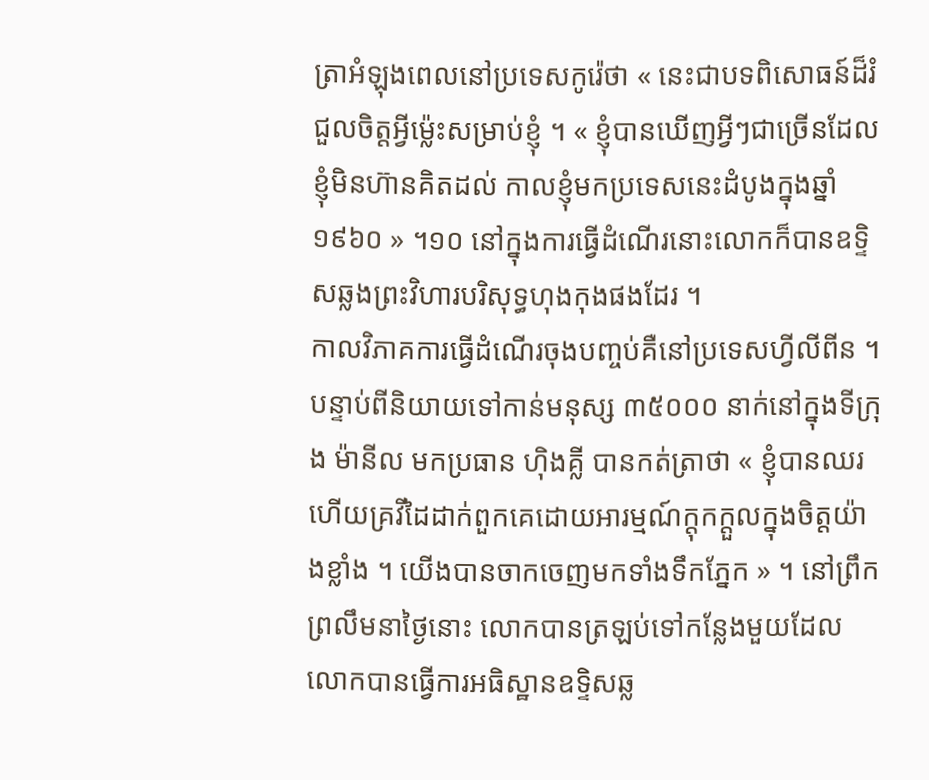ត្រាអំឡុងពេលនៅប្រទេសកូរ៉េថា « នេះជាបទពិសោធន៍ដ៏រំជួលចិត្តអ្វីម៉្លេះសម្រាប់ខ្ញុំ ។ « ខ្ញុំបានឃើញអ្វីៗជាច្រើនដែលខ្ញុំមិនហ៊ានគិតដល់ កាលខ្ញុំមកប្រទេសនេះដំបូងក្នុងឆ្នាំ ១៩៦០ » ។១០ នៅក្នុងការធ្វើដំណើរនោះលោកក៏បានឧទ្ទិសឆ្លងព្រះវិហារបរិសុទ្ធហុងកុងផងដែរ ។
កាលវិភាគការធ្វើដំណើរចុងបញ្ចប់គឺនៅប្រទេសហ្វីលីពីន ។ បន្ទាប់ពីនិយាយទៅកាន់មនុស្ស ៣៥០០០ នាក់នៅក្នុងទីក្រុង ម៉ានីល មកប្រធាន ហ៊ិងគ្លី បានកត់ត្រាថា « ខ្ញុំបានឈរ ហើយគ្រវីដៃដាក់ពួកគេដោយអារម្មណ៍ក្តុកក្តួលក្នុងចិត្តយ៉ាងខ្លាំង ។ យើងបានចាកចេញមកទាំងទឹកភ្នែក » ។ នៅព្រឹកព្រលឹមនាថ្ងៃនោះ លោកបានត្រឡប់ទៅកន្លែងមួយដែលលោកបានធ្វើការអធិស្ឋានឧទ្ទិសឆ្ល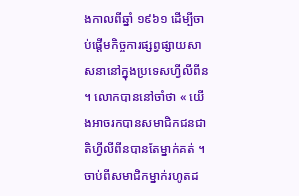ងកាលពីឆ្នាំ ១៩៦១ ដើម្បីចាប់ផ្តើមកិច្ចការផ្សព្វផ្សាយសាសនានៅក្នុងប្រទេសហ្វីលីពីន ។ លោកបាននៅចាំថា « យើងអាចរកបានសមាជិកជនជាតិហ្វីលីពីនបានតែម្នាក់គត់ ។ ចាប់ពីសមាជិកម្នាក់រហូតដ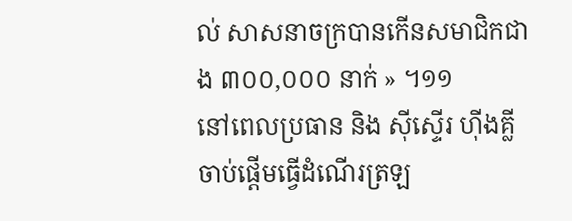ល់ សាសនាចក្របានកើនសមាជិកជាង ៣០០,០០០ នាក់ » ។១១
នៅពេលប្រធាន និង ស៊ីស្ទើរ ហ៊ីងគ្លីចាប់ផ្តើមធ្វើដំណើរត្រឡ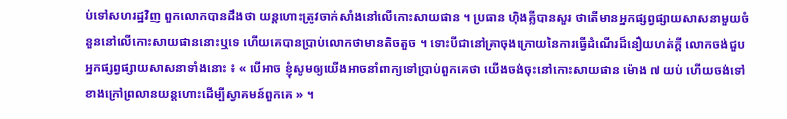ប់ទៅសហរដ្ឋវិញ ពួកលោកបានដឹងថា យន្តហោះត្រូវចាក់សាំងនៅលើកោះសាយផាន ។ ប្រធាន ហ៊ិងគ្លីបានសួរ ថាតើមានអ្នកផ្សព្វផ្សាយសាសនាមួយចំនួននៅលើកោះសាយផាននោះឬទេ ហើយគេបានប្រាប់លោកថាមានតិចតួច ។ ទោះបីជានៅគ្រាចុងក្រោយនៃការធ្វើដំណើរដ៏នឿយហត់ក្តី លោកចង់ជួបអ្នកផ្សព្វផ្សាយសាសនាទាំងនោះ ៖ « បើអាច ខ្ញុំសូមឲ្យយើងអាចនាំពាក្យទៅប្រាប់ពួកគេថា យើងចង់ចុះនៅកោះសាយផាន ម៉ោង ៧ យប់ ហើយចង់ទៅខាងក្រៅព្រលានយន្តហោះដើម្បីស្វាគមន៍ពួកគេ » ។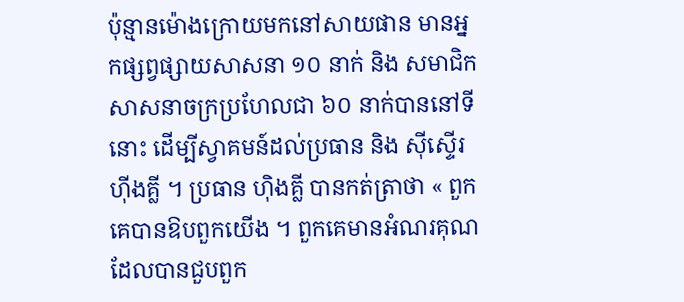ប៉ុន្មានម៉ោងក្រោយមកនៅសាយផាន មានអ្នកផ្សព្វផ្សាយសាសនា ១០ នាក់ និង សមាជិកសាសនាចក្រប្រហែលជា ៦០ នាក់បាននៅទីនោះ ដើម្បីស្វាគមន៍ដល់ប្រធាន និង ស៊ីស្ទើរ ហ៊ីងគ្លី ។ ប្រធាន ហ៊ិងគ្លី បានកត់ត្រាថា « ពួកគេបានឱបពួកយើង ។ ពួកគេមានអំណរគុណដែលបានជួបពួក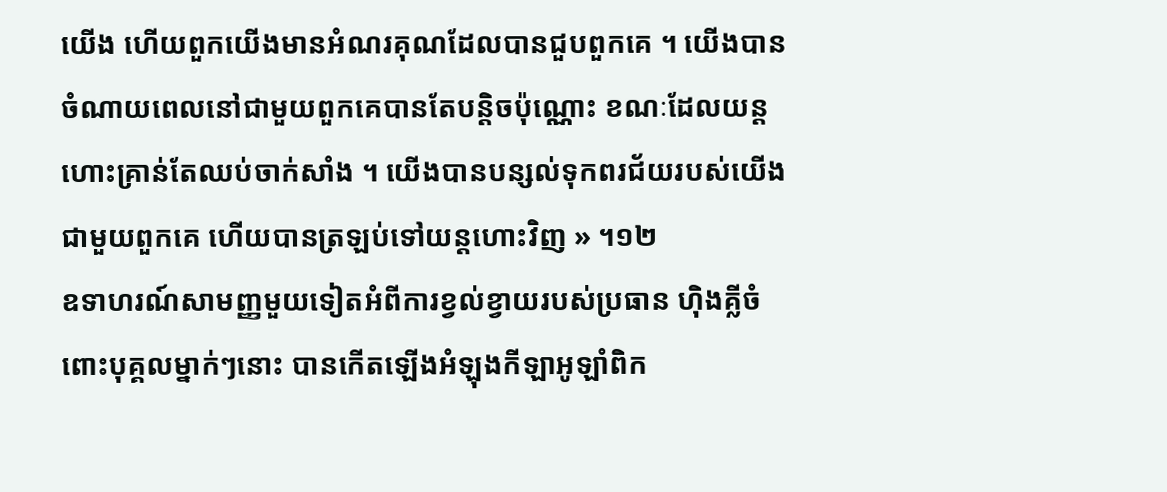យើង ហើយពួកយើងមានអំណរគុណដែលបានជួបពួកគេ ។ យើងបានចំណាយពេលនៅជាមួយពួកគេបានតែបន្តិចប៉ុណ្ណោះ ខណៈដែលយន្តហោះគ្រាន់តែឈប់ចាក់សាំង ។ យើងបានបន្សល់ទុកពរជ័យរបស់យើងជាមួយពួកគេ ហើយបានត្រឡប់ទៅយន្តហោះវិញ » ។១២
ឧទាហរណ៍សាមញ្ញមួយទៀតអំពីការខ្វល់ខ្វាយរបស់ប្រធាន ហ៊ិងគ្លីចំពោះបុគ្គលម្នាក់ៗនោះ បានកើតឡើងអំឡុងកីឡាអូឡាំពិក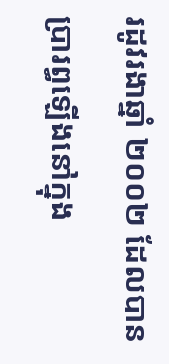រដូវរងាឆ្នាំ ២០០២ ដែលបានប្រារព្ធឡើងនៅក្នុង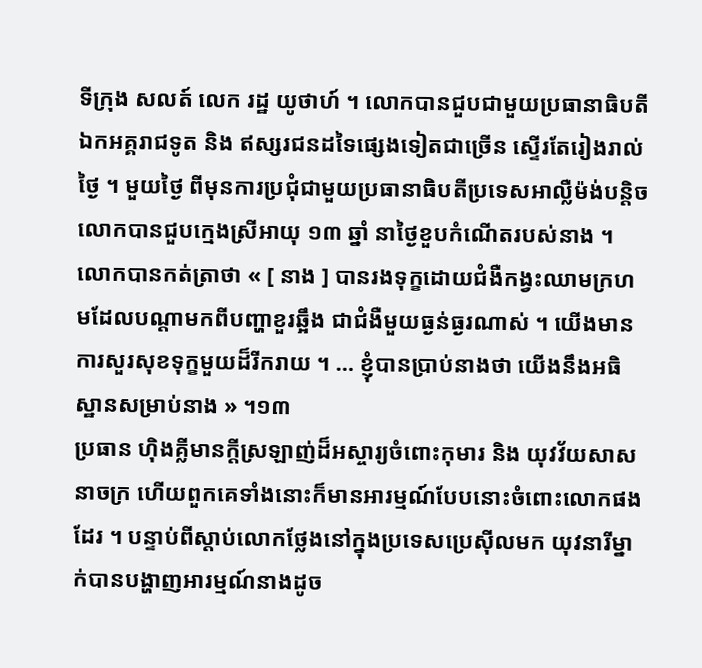ទីក្រុង សលត៍ លេក រដ្ឋ យូថាហ៍ ។ លោកបានជួបជាមួយប្រធានាធិបតី ឯកអគ្គរាជទូត និង ឥស្សរជនដទៃផ្សេងទៀតជាច្រើន ស្ទើរតែរៀងរាល់ថ្ងៃ ។ មួយថ្ងៃ ពីមុនការប្រជុំជាមួយប្រធានាធិបតីប្រទេសអាល្លឺម៉ង់បន្តិច លោកបានជួបក្មេងស្រីអាយុ ១៣ ឆ្នាំ នាថ្ងៃខួបកំណើតរបស់នាង ។ លោកបានកត់ត្រាថា « [ នាង ] បានរងទុក្ខដោយជំងឺកង្វះឈាមក្រហមដែលបណ្តាមកពីបញ្ហាខួរឆ្អឹង ជាជំងឺមួយធ្ងន់ធ្ងរណាស់ ។ យើងមានការសួរសុខទុក្ខមួយដ៏រីករាយ ។ … ខ្ញុំបានប្រាប់នាងថា យើងនឹងអធិស្ឋានសម្រាប់នាង » ។១៣
ប្រធាន ហ៊ិងគ្លីមានក្តីស្រឡាញ់ដ៏អស្ចារ្យចំពោះកុមារ និង យុវវ័យសាសនាចក្រ ហើយពួកគេទាំងនោះក៏មានអារម្មណ៍បែបនោះចំពោះលោកផងដែរ ។ បន្ទាប់ពីស្តាប់លោកថ្លែងនៅក្នុងប្រទេសប្រេស៊ីលមក យុវនារីម្នាក់បានបង្ហាញអារម្មណ៍នាងដូច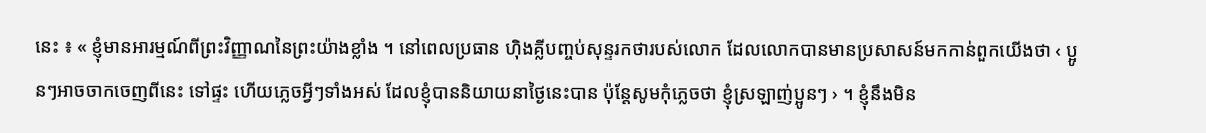នេះ ៖ « ខ្ញុំមានអារម្មណ៍ពីព្រះវិញ្ញាណនៃព្រះយ៉ាងខ្លាំង ។ នៅពេលប្រធាន ហ៊ិងគ្លីបញ្ចប់សុន្ទរកថារបស់លោក ដែលលោកបានមានប្រសាសន៍មកកាន់ពួកយើងថា ‹ ប្អូនៗអាចចាកចេញពីនេះ ទៅផ្ទះ ហើយភ្លេចអ្វីៗទាំងអស់ ដែលខ្ញុំបាននិយាយនាថ្ងៃនេះបាន ប៉ុន្តែសូមកុំភ្លេចថា ខ្ញុំស្រឡាញ់ប្អូនៗ › ។ ខ្ញុំនឹងមិន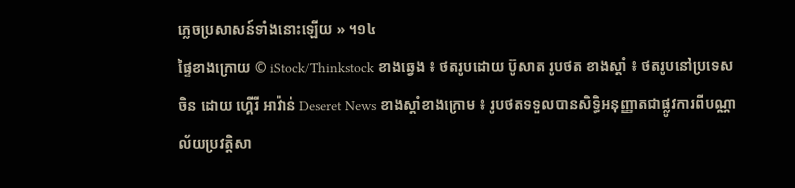ភ្លេចប្រសាសន៍ទាំងនោះឡើយ » ។១៤
ផ្ទៃខាងក្រោយ © iStock/Thinkstock ខាងឆ្វេង ៖ ថតរូបដោយ ប៊ូសាត រូបថត ខាងស្តាំ ៖ ថតរូបនៅប្រទេស ចិន ដោយ ហ្គើរី អាវ៉ាន់ Deseret News ខាងស្តាំខាងក្រោម ៖ រូបថតទទួលបានសិទ្ធិអនុញ្ញាតជាផ្លូវការពីបណ្ណាល័យប្រវត្តិសា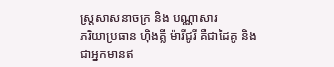ស្ត្រសាសនាចក្រ និង បណ្ណាសារ
ភរិយាប្រធាន ហ៊ិងគ្លី ម៉ារីជូរី គឺជាដៃគូ និង ជាអ្នកមានឥ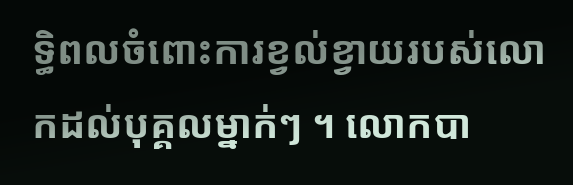ទ្ធិពលចំពោះការខ្វល់ខ្វាយរបស់លោកដល់បុគ្គលម្នាក់ៗ ។ លោកបា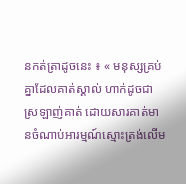នកត់ត្រាដូចនេះ ៖ « មនុស្សគ្រប់គ្នាដែលគាត់ស្គាល់ ហាក់ដូចជាស្រឡាញ់គាត់ ដោយសារគាត់មានចំណាប់អារម្មណ៍ស្មោះត្រង់លើម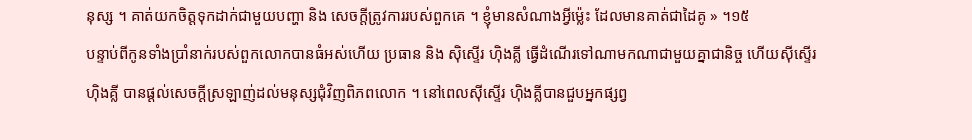នុស្ស ។ គាត់យកចិត្តទុកដាក់ជាមួយបញ្ហា និង សេចក្តីត្រូវការរបស់ពួកគេ ។ ខ្ញុំមានសំណាងអ្វីម៉្លេះ ដែលមានគាត់ជាដៃគូ » ។១៥
បន្ទាប់ពីកូនទាំងប្រាំនាក់របស់ពួកលោកបានធំអស់ហើយ ប្រធាន និង ស៊ិស្ទើរ ហ៊ិងគ្លី ធ្វើដំណើរទៅណាមកណាជាមួយគ្នាជានិច្ច ហើយស៊ីស្ទើរ ហ៊ិងគ្លី បានផ្តល់សេចក្តីស្រឡាញ់ដល់មនុស្សជុំវិញពិភពលោក ។ នៅពេលស៊ីស្ទើរ ហ៊ិងគ្លីបានជួបអ្នកផ្សព្វ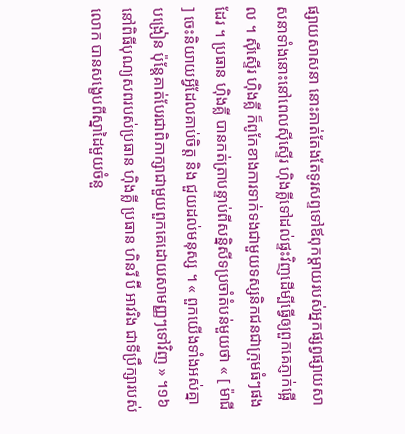ផ្សាយសាសនា នោះគាត់តែងតែទូរសព្ទទៅឪពុកម្តាយរបស់អ្នកផ្សព្វផ្សាយសាសនាទាំងនោះនៅពេលស៊ីស្ទើរ ហ៊ិងគ្លីទៅដល់ផ្ទះវិញដើម្បីធ្វើឲ្យពួកគេភ្ញាក់ផ្អើល ។ ស៊ីស្ទើរ ហ៊ិងគ្លី ក៏ពូកែខាងការទាក់ទងជាមួយទស្សនិកជនជាក្រុមធំៗផងដែរ ។ ប្រធាន ហ៊ិងគ្លី បានកត់ត្រាបន្ទាប់ពីសន្និសីទប្រចាំតំបន់មួយថា « [ ម៉ាជី ] ចេះនិយាយអ្វីដែលគាប់ចិត្ត និង ជួយដល់មនុស្ស ។ « ពួកយើងទាំងអស់គ្នាបង្រៀន ប៉ុន្តែគាត់បែរជាពិភាក្សាជាមួយពួកគេដោយសាមញ្ញៗទៅវិញ » ។១៦
នៅពិធីបុណ្យសពរបស់ប្រធាន ហ៊ិងគ្លី ប្រធាន ហិនរី ប៊ី អាវរិង ជាទីប្រឹក្សារបស់លោក បានសង្ខេបពីស្នាដៃមួយចំនួ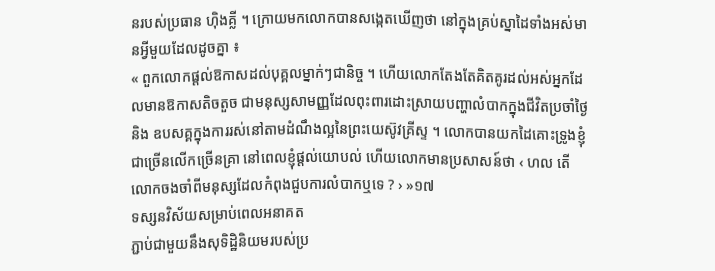នរបស់ប្រធាន ហ៊ិងគ្លី ។ ក្រោយមកលោកបានសង្កេតឃើញថា នៅក្នុងគ្រប់ស្នាដៃទាំងអស់មានអ្វីមួយដែលដូចគ្នា ៖
« ពួកលោកផ្តល់ឱកាសដល់បុគ្គលម្នាក់ៗជានិច្ច ។ ហើយលោកតែងតែគិតគូរដល់អស់អ្នកដែលមានឱកាសតិចតួច ជាមនុស្សសាមញ្ញដែលពុះពារដោះស្រាយបញ្ហាលំបាកក្នុងជីវិតប្រចាំថ្ងៃ និង ឧបសគ្គក្នុងការរស់នៅតាមដំណឹងល្អនៃព្រះយេស៊ូវគ្រីស្ទ ។ លោកបានយកដៃគោះទ្រូងខ្ញុំជាច្រើនលើកច្រើនគ្រា នៅពេលខ្ញុំផ្តល់យោបល់ ហើយលោកមានប្រសាសន៍ថា ‹ ហល តើលោកចងចាំពីមនុស្សដែលកំពុងជួបការលំបាកឬទេ ? › »១៧
ទស្សនវិស័យសម្រាប់ពេលអនាគត
ភ្ជាប់ជាមួយនឹងសុទិដ្ឋិនិយមរបស់ប្រ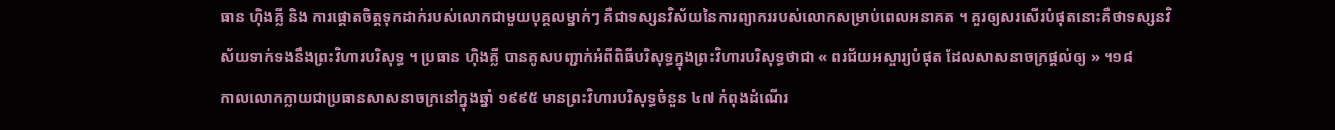ធាន ហ៊ិងគ្លី និង ការផ្តោតចិត្តទុកដាក់របស់លោកជាមួយបុគ្គលម្នាក់ៗ គឺជាទស្សនវិស័យនៃការព្យាកររបស់លោកសម្រាប់ពេលអនាគត ។ គួរឲ្យសរសើរបំផុតនោះគឺថាទស្សនវិស័យទាក់ទងនឹងព្រះវិហារបរិសុទ្ធ ។ ប្រធាន ហ៊ិងគ្លី បានគូសបញ្ជាក់អំពីពិធីបរិសុទ្ធក្នុងព្រះវិហារបរិសុទ្ធថាជា « ពរជ័យអស្ចារ្យបំផុត ដែលសាសនាចក្រផ្តល់ឲ្យ » ។១៨
កាលលោកក្លាយជាប្រធានសាសនាចក្រនៅក្នុងឆ្នាំ ១៩៩៥ មានព្រះវិហារបរិសុទ្ធចំនួន ៤៧ កំពុងដំណើរ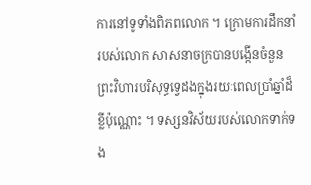ការនៅទូទាំងពិភពលោក ។ ក្រោមការដឹកនាំរបស់លោក សាសនាចក្របានបង្កើនចំនួនព្រះវិហារបរិសុទ្ធទ្វេដងក្នុងរយៈពេលប្រាំឆ្នាំដ៏ខ្លីប៉ុណ្ណោះ ។ ទស្សនវិស័យរបស់លោកទាក់ទង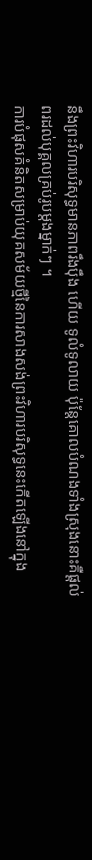នឹងព្រះវិហារបរិសុទ្ធមានភាពរឹងប៉ឹង ហើយ ទូលំទូលាយ ប៉ុន្តែគោលបំណងទាំងស្រុងនោះគឺផ្តល់ពរដល់បុគ្គលគ្រប់រូបម្តងម្នាក់ៗ ។
ការបំផុសគំនិតសម្រាប់យុគសម័យថ្មីនៃការសាងសង់ព្រះវិហារបរិសុទ្ធនេះកើតឡើងនៅក្នុង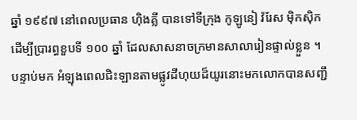ឆ្នាំ ១៩៩៧ នៅពេលប្រធាន ហ៊ិងគ្លី បានទៅទីក្រុង កូឡូនៀ វ៉រែស ម៉ិកស៊ិក ដើម្បីប្រារព្ធខួបទី ១០០ ឆ្នាំ ដែលសាសនាចក្រមានសាលារៀនផ្ទាល់ខ្លួន ។ បន្ទាប់មក អំឡុងពេលជិះឡានតាមផ្លូវដីហុយដ៏យូរនោះមកលោកបានសញ្ជឹ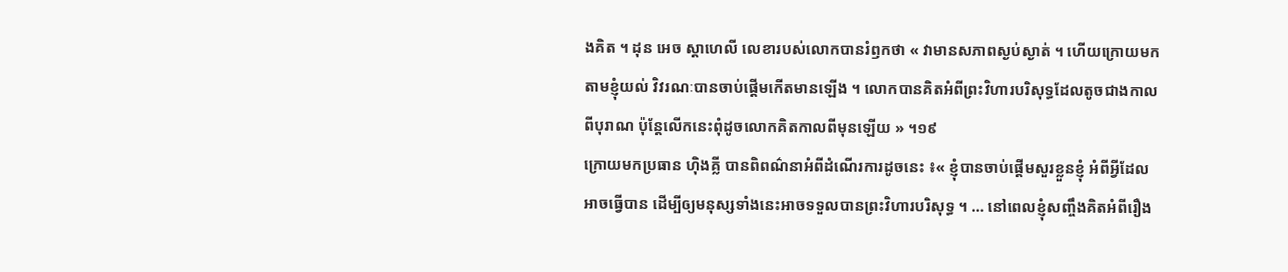ងគិត ។ ដុន អេច ស្តាហេលី លេខារបស់លោកបានរំឭកថា « វាមានសភាពស្ងប់ស្ងាត់ ។ ហើយក្រោយមក តាមខ្ញុំយល់ វិវរណៈបានចាប់ផ្តើមកើតមានឡើង ។ លោកបានគិតអំពីព្រះវិហារបរិសុទ្ធដែលតូចជាងកាលពីបុរាណ ប៉ុន្តែលើកនេះពុំដូចលោកគិតកាលពីមុនឡើយ » ។១៩
ក្រោយមកប្រធាន ហ៊ិងគ្លី បានពិពណ៌នាអំពីដំណើរការដូចនេះ ៖« ខ្ញុំបានចាប់ផ្តើមសួរខ្លួនខ្ញុំ អំពីអ្វីដែលអាចធ្វើបាន ដើម្បីឲ្យមនុស្សទាំងនេះអាចទទួលបានព្រះវិហារបរិសុទ្ធ ។ … នៅពេលខ្ញុំសញ្ចឹងគិតអំពីរឿង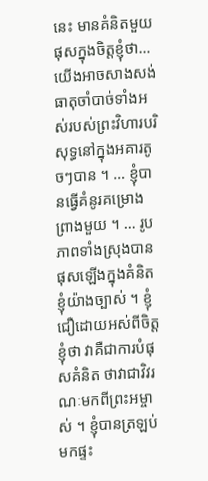នេះ មានគំនិតមួយផុសក្នុងចិត្តខ្ញុំថា… យើងអាចសាងសង់ធាតុចាំបាច់ទាំងអស់របស់ព្រះវិហារបរិសុទ្ធនៅក្នុងអគារតូចៗបាន ។ … ខ្ញុំបានធ្វើគំនូរគម្រោងព្រាងមួយ ។ … រូបភាពទាំងស្រុងបានផុសឡើងក្នុងគំនិតខ្ញុំយ៉ាងច្បាស់ ។ ខ្ញុំជឿដោយអស់ពីចិត្តខ្ញុំថា វាគឺជាការបំផុសគំនិត ថាវាជាវិវរណៈមកពីព្រះអម្ចាស់ ។ ខ្ញុំបានត្រឡប់មកផ្ទះ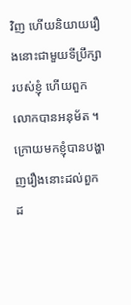វិញ ហើយនិយាយរឿងនោះជាមួយទីប្រឹក្សារបស់ខ្ញុំ ហើយពួកលោកបានអនុម័ត ។ ក្រោយមកខ្ញុំបានបង្ហាញរឿងនោះដល់ពួកដ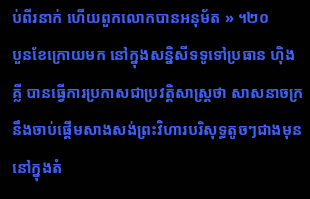ប់ពីរនាក់ ហើយពួកលោកបានអនុម័ត » ។២០
បួនខែក្រោយមក នៅក្នុងសន្និសីទទូទៅប្រធាន ហ៊ិងគ្លី បានធ្វើការប្រកាសជាប្រវត្តិសាស្ត្រថា សាសនាចក្រនឹងចាប់ផ្តើមសាងសង់ព្រះវិហារបរិសុទ្ធតូចៗជាងមុន នៅក្នុងតំ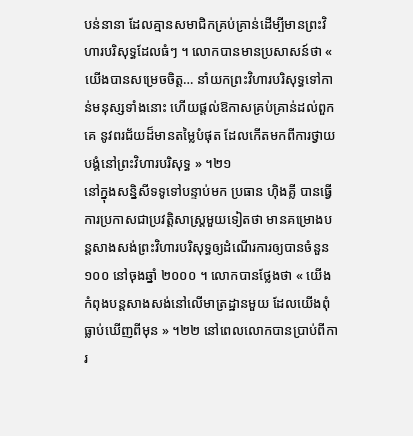បន់នានា ដែលគ្មានសមាជិកគ្រប់គ្រាន់ដើម្បីមានព្រះវិហារបរិសុទ្ធដែលធំៗ ។ លោកបានមានប្រសាសន៍ថា « យើងបានសម្រេចចិត្ត… នាំយកព្រះវិហារបរិសុទ្ធទៅកាន់មនុស្សទាំងនោះ ហើយផ្តល់ឱកាសគ្រប់គ្រាន់ដល់ពួកគេ នូវពរជ័យដ៏មានតម្លៃបំផុត ដែលកើតមកពីការថ្វាយបង្គំនៅព្រះវិហារបរិសុទ្ធ » ។២១
នៅក្នុងសន្និសីទទូទៅបន្ទាប់មក ប្រធាន ហ៊ិងគ្លី បានធ្វើការប្រកាសជាប្រវត្តិសាស្ត្រមួយទៀតថា មានគម្រោងបន្តសាងសង់ព្រះវិហារបរិសុទ្ធឲ្យដំណើរការឲ្យបានចំនួន ១០០ នៅចុងឆ្នាំ ២០០០ ។ លោកបានថ្លែងថា « យើងកំពុងបន្តសាងសង់នៅលើមាត្រដ្ឋានមួយ ដែលយើងពុំធ្លាប់ឃើញពីមុន » ។២២ នៅពេលលោកបានប្រាប់ពីការ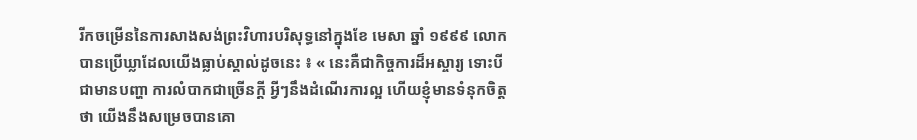រីកចម្រើននៃការសាងសង់ព្រះវិហារបរិសុទ្ធនៅក្នុងខែ មេសា ឆ្នាំ ១៩៩៩ លោកបានប្រើឃ្លាដែលយើងធ្លាប់ស្គាល់ដូចនេះ ៖ « នេះគឺជាកិច្ចការដ៏អស្ចារ្យ ទោះបីជាមានបញ្ហា ការលំបាកជាច្រើនក្តី អ្វីៗនឹងដំណើរការល្អ ហើយខ្ញុំមានទំនុកចិត្តថា យើងនឹងសម្រេចបានគោ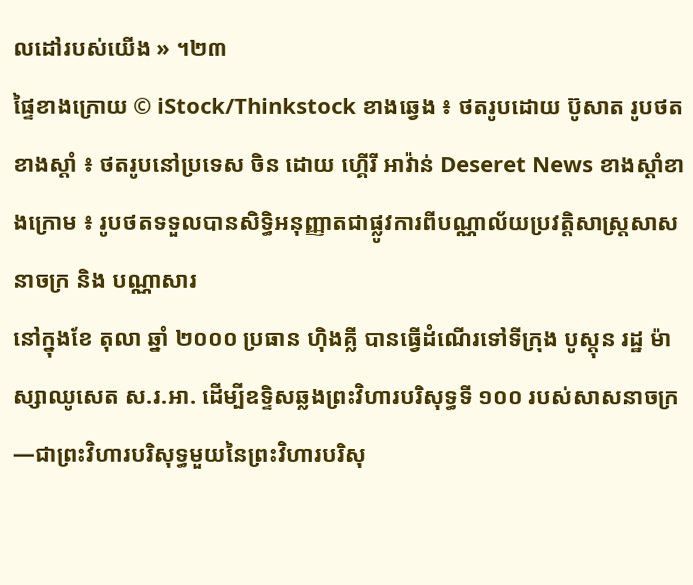លដៅរបស់យើង » ។២៣
ផ្ទៃខាងក្រោយ © iStock/Thinkstock ខាងឆ្វេង ៖ ថតរូបដោយ ប៊ូសាត រូបថត ខាងស្តាំ ៖ ថតរូបនៅប្រទេស ចិន ដោយ ហ្គើរី អាវ៉ាន់ Deseret News ខាងស្តាំខាងក្រោម ៖ រូបថតទទួលបានសិទ្ធិអនុញ្ញាតជាផ្លូវការពីបណ្ណាល័យប្រវត្តិសាស្ត្រសាសនាចក្រ និង បណ្ណាសារ
នៅក្នុងខែ តុលា ឆ្នាំ ២០០០ ប្រធាន ហ៊ិងគ្លី បានធ្វើដំណើរទៅទីក្រុង បូស្តុន រដ្ឋ ម៉ាស្សាឈូសេត ស.រ.អា. ដើម្បីឧទ្ទិសឆ្លងព្រះវិហារបរិសុទ្ធទី ១០០ របស់សាសនាចក្រ—ជាព្រះវិហារបរិសុទ្ធមួយនៃព្រះវិហារបរិសុ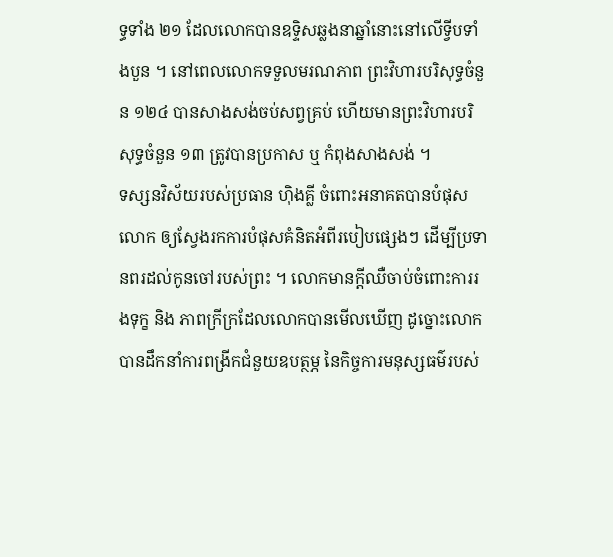ទ្ធទាំង ២១ ដែលលោកបានឧទ្ទិសឆ្លងនាឆ្នាំនោះនៅលើទ្វីបទាំងបួន ។ នៅពេលលោកទទួលមរណភាព ព្រះវិហារបរិសុទ្ធចំនួន ១២៤ បានសាងសង់ចប់សព្វគ្រប់ ហើយមានព្រះវិហារបរិសុទ្ធចំនួន ១៣ ត្រូវបានប្រកាស ឬ កំពុងសាងសង់ ។
ទស្សនវិស័យរបស់ប្រធាន ហ៊ិងគ្លី ចំពោះអនាគតបានបំផុសលោក ឲ្យស្វែងរកការបំផុសគំនិតអំពីរបៀបផ្សេងៗ ដើម្បីប្រទានពរដល់កូនចៅរបស់ព្រះ ។ លោកមានក្តីឈឺចាប់ចំពោះការរងទុក្ខ និង ភាពក្រីក្រដែលលោកបានមើលឃើញ ដូច្នោះលោកបានដឹកនាំការពង្រីកជំនួយឧបត្ថម្ភ នៃកិច្ចការមនុស្សធម៌របស់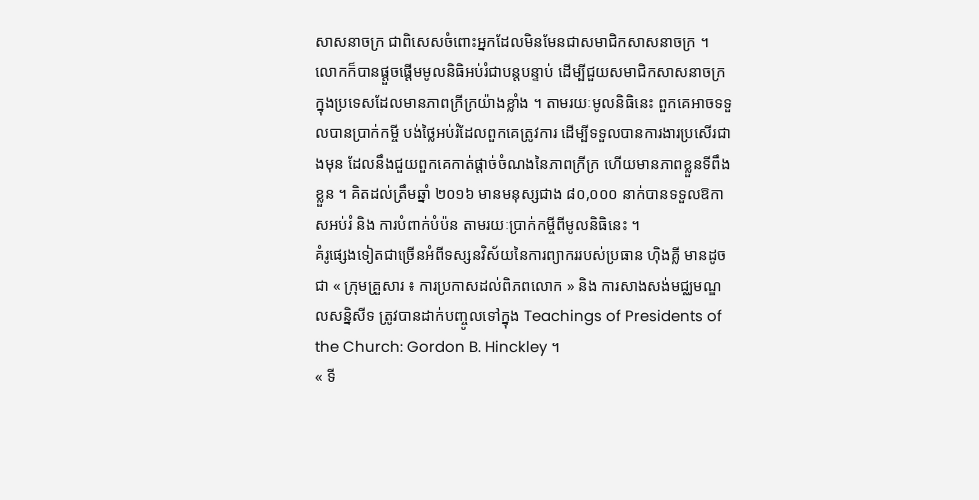សាសនាចក្រ ជាពិសេសចំពោះអ្នកដែលមិនមែនជាសមាជិកសាសនាចក្រ ។ លោកក៏បានផ្តួចផ្តើមមូលនិធិអប់រំជាបន្តបន្ទាប់ ដើម្បីជួយសមាជិកសាសនាចក្រក្នុងប្រទេសដែលមានភាពក្រីក្រយ៉ាងខ្លាំង ។ តាមរយៈមូលនិធិនេះ ពួកគេអាចទទួលបានប្រាក់កម្ចី បង់ថ្លៃអប់រំដែលពួកគេត្រូវការ ដើម្បីទទួលបានការងារប្រសើរជាងមុន ដែលនឹងជួយពួកគេកាត់ផ្តាច់ចំណងនៃភាពក្រីក្រ ហើយមានភាពខ្លួនទីពឹងខ្លួន ។ គិតដល់ត្រឹមឆ្នាំ ២០១៦ មានមនុស្សជាង ៨០,០០០ នាក់បានទទួលឱកាសអប់រំ និង ការបំពាក់បំប៉ន តាមរយៈប្រាក់កម្ចីពីមូលនិធិនេះ ។
គំរូផ្សេងទៀតជាច្រើនអំពីទស្សនវិស័យនៃការព្យាកររបស់ប្រធាន ហ៊ិងគ្លី មានដូចជា « ក្រុមគ្រួសារ ៖ ការប្រកាសដល់ពិភពលោក » និង ការសាងសង់មជ្ឈមណ្ឌលសន្និសីទ ត្រូវបានដាក់បញ្ចូលទៅក្នុង Teachings of Presidents of the Church: Gordon B. Hinckley ។
« ទី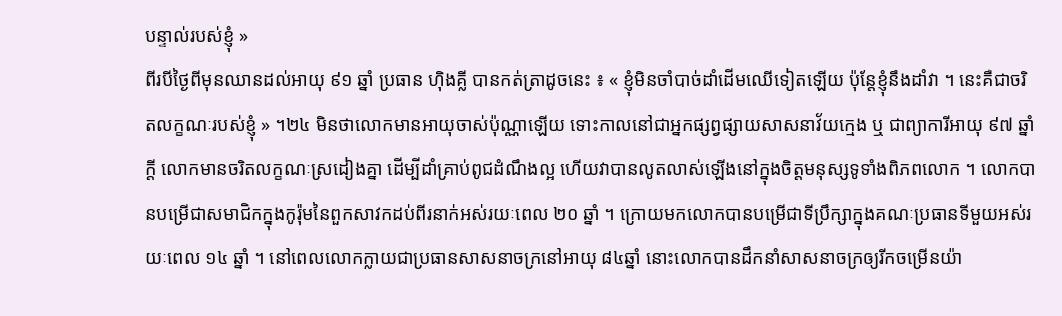បន្ទាល់របស់ខ្ញុំ »
ពីរបីថ្ងៃពីមុនឈានដល់អាយុ ៩១ ឆ្នាំ ប្រធាន ហ៊ិងគ្លី បានកត់ត្រាដូចនេះ ៖ « ខ្ញុំមិនចាំបាច់ដាំដើមឈើទៀតឡើយ ប៉ុន្តែខ្ញុំនឹងដាំវា ។ នេះគឺជាចរិតលក្ខណៈរបស់ខ្ញុំ » ។២៤ មិនថាលោកមានអាយុចាស់ប៉ុណ្ណាឡើយ ទោះកាលនៅជាអ្នកផ្សព្វផ្សាយសាសនាវ័យក្មេង ឬ ជាព្យាការីអាយុ ៩៧ ឆ្នាំក្តី លោកមានចរិតលក្ខណៈស្រដៀងគ្នា ដើម្បីដាំគ្រាប់ពូជដំណឹងល្អ ហើយវាបានលូតលាស់ឡើងនៅក្នុងចិត្តមនុស្សទូទាំងពិភពលោក ។ លោកបានបម្រើជាសមាជិកក្នុងកូរ៉ុមនៃពួកសាវកដប់ពីរនាក់អស់រយៈពេល ២០ ឆ្នាំ ។ ក្រោយមកលោកបានបម្រើជាទីប្រឹក្សាក្នុងគណៈប្រធានទីមួយអស់រយៈពេល ១៤ ឆ្នាំ ។ នៅពេលលោកក្លាយជាប្រធានសាសនាចក្រនៅអាយុ ៨៤ឆ្នាំ នោះលោកបានដឹកនាំសាសនាចក្រឲ្យរីកចម្រើនយ៉ា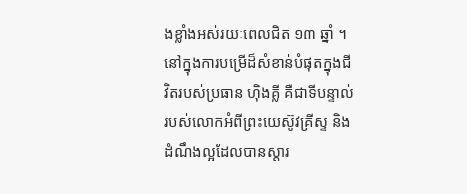ងខ្លាំងអស់រយៈពេលជិត ១៣ ឆ្នាំ ។
នៅក្នុងការបម្រើដ៏សំខាន់បំផុតក្នុងជីវិតរបស់ប្រធាន ហ៊ិងគ្លី គឺជាទីបន្ទាល់របស់លោកអំពីព្រះយេស៊ូវគ្រីស្ទ និង ដំណឹងល្អដែលបានស្ដារ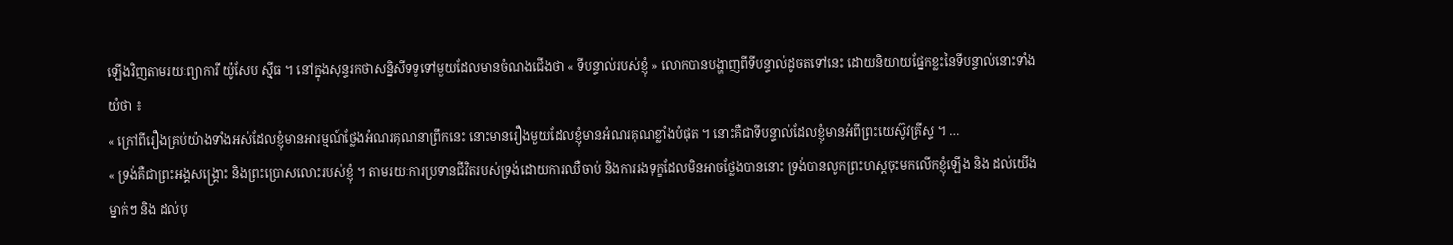ឡើងវិញតាមរយៈព្យាការី យ៉ូសែប ស៊្មីធ ។ នៅក្នុងសុន្ទរកថាសន្និសីទទូទៅមួយដែលមានចំណងជើងថា « ទីបន្ទាល់របស់ខ្ញុំ » លោកបានបង្ហាញពីទីបន្ទាល់ដូចតទៅនេះ ដោយនិយាយផ្នែកខ្លះនៃទីបន្ទាល់នោះទាំងយំថា ៖
« ក្រៅពីរឿងគ្រប់យ៉ាងទាំងអស់ដែលខ្ញុំមានអារម្មណ៍ថ្លែងអំណរគុណនាព្រឹកនេះ នោះមានរឿងមួយដែលខ្ញុំមានអំណរគុណខ្លាំងបំផុត ។ នោះគឺជាទីបន្ទាល់ដែលខ្ញុំមានអំពីព្រះយេស៊ូវគ្រីស្ទ ។ …
« ទ្រង់គឺជាព្រះអង្គសង្គ្រោះ និងព្រះប្រោសលោះរបស់ខ្ញុំ ។ តាមរយៈការប្រទានជីវិតរបស់ទ្រង់ដោយការឈឺចាប់ និងការរងទុក្ខដែលមិនអាចថ្លែងបាននោះ ទ្រង់បានលូកព្រះហស្តចុះមកលើកខ្ញុំឡើង និង ដល់យើងម្នាក់ៗ និង ដល់បុ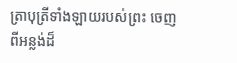ត្រាបុត្រីទាំងឡាយរបស់ព្រះ ចេញពីអន្លង់ដ៏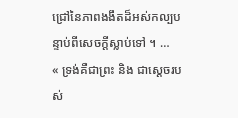ជ្រៅនៃភាពងងឹតដ៏អស់កល្បបន្ទាប់ពីសេចក្ដីស្លាប់ទៅ ។ …
« ទ្រង់គឺជាព្រះ និង ជាស្ដេចរបស់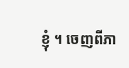ខ្ញុំ ។ ចេញពីភា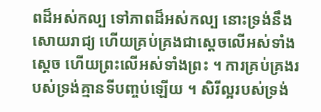ពដ៏អស់កល្ប ទៅភាពដ៏អស់កល្ប នោះទ្រង់នឹងសោយរាជ្យ ហើយគ្រប់គ្រងជាស្ដេចលើអស់ទាំងស្ដេច ហើយព្រះលើអស់ទាំងព្រះ ។ ការគ្រប់គ្រងរបស់ទ្រង់គ្មានទីបញ្ចប់ឡើយ ។ សិរីល្អរបស់ទ្រង់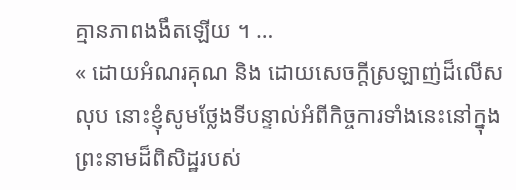គ្មានភាពងងឹតឡើយ ។ …
« ដោយអំណរគុណ និង ដោយសេចក្តីស្រឡាញ់ដ៏លើសលុប នោះខ្ញុំសូមថ្លែងទីបន្ទាល់អំពីកិច្ចការទាំងនេះនៅក្នុងព្រះនាមដ៏ពិសិដ្ឋរបស់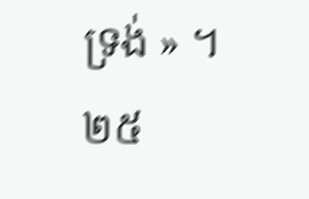ទ្រង់ » ។២៥